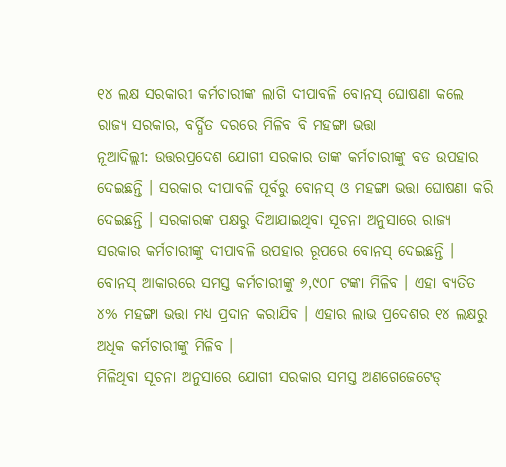୧୪ ଲକ୍ଷ ସରକାରୀ କର୍ମଚାରୀଙ୍କ ଲାଗି ଦୀପାବଳି ବୋନସ୍ ଘୋଷଣା କଲେ ରାଜ୍ୟ ସରକାର, ବର୍ଦ୍ଧିତ ଦରରେ ମିଳିବ ବି ମହଙ୍ଗା ଭତ୍ତା
ନୂଆଦିଲ୍ଲୀ: ଉତ୍ତରପ୍ରଦେଶ ଯୋଗୀ ସରକାର ତାଙ୍କ କର୍ମଚାରୀଙ୍କୁ ବଡ ଉପହାର ଦେଇଛନ୍ତି । ସରକାର ଦୀପାବଳି ପୂର୍ବରୁ ବୋନସ୍ ଓ ମହଙ୍ଗା ଭତ୍ତା ଘୋଷଣା କରି ଦେଇଛନ୍ତି । ସରକାରଙ୍କ ପକ୍ଷରୁ ଦିଆଯାଇଥିବା ସୂଚନା ଅନୁସାରେ ରାଜ୍ୟ ସରକାର କର୍ମଚାରୀଙ୍କୁ ଦୀପାବଳି ଉପହାର ରୂପରେ ବୋନସ୍ ଦେଇଛନ୍ତି । ବୋନସ୍ ଆକାରରେ ସମସ୍ତ କର୍ମଚାରୀଙ୍କୁ ୬,୯୦୮ ଟଙ୍କା ମିଳିବ । ଏହା ବ୍ୟତିତ ୪% ମହଙ୍ଗା ଭତ୍ତା ମଧ୍ୟ ପ୍ରଦାନ କରାଯିବ । ଏହାର ଲାଭ ପ୍ରଦେଶର ୧୪ ଲକ୍ଷରୁ ଅଧିକ କର୍ମଚାରୀଙ୍କୁ ମିଳିବ ।
ମିଳିଥିବା ସୂଚନା ଅନୁସାରେ ଯୋଗୀ ସରକାର ସମସ୍ତ ଅଣଗେଜେଟେଡ୍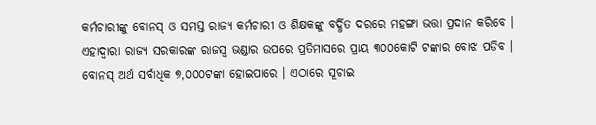କର୍ମଚାରୀଙ୍କୁ ବୋନସ୍ ଓ ସମସ୍ତ ରାଜ୍ୟ କର୍ମଚାରୀ ଓ ଶିକ୍ଷକଙ୍କୁ ବର୍ଦ୍ଧିତ ଦରରେ ମହଙ୍ଗା ଭତ୍ତା ପ୍ରଦାନ କରିବେ । ଏହାଦ୍ୱାରା ରାଜ୍ୟ ସରକାରଙ୍କ ରାଜସ୍ୱ ଭଣ୍ଡାର ଉପରେ ପ୍ରତିମାସରେ ପ୍ରାୟ ୩୦୦କୋଟି ଟଙ୍କାର ବୋଝ ପଡିବ । ବୋନସ୍ ଅର୍ଥ ସର୍ବାଧିକ ୭,୦୦୦ଟଙ୍କା ହୋଇପାରେ । ଏଠାରେ ସୂଚାଇ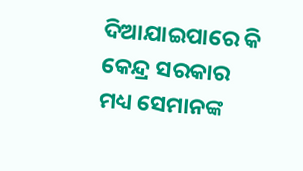ଦିଆଯାଇପାରେ କି କେନ୍ଦ୍ର ସରକାର ମଧ୍ୟ ସେମାନଙ୍କ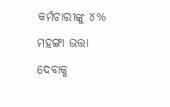କର୍ମଚାରୀଙ୍କୁ ୪% ମହଙ୍ଗା ଭତ୍ତା ଦେବାକୁ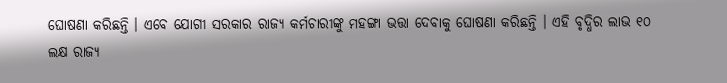ଘୋଷଣା କରିଛନ୍ତି । ଏବେ ଯୋଗୀ ସରକାର ରାଜ୍ୟ କର୍ମଚାରୀଙ୍କୁ ମହଙ୍ଗା ଭତ୍ତା ଦେବାକୁ ଘୋଷଣା କରିଛନ୍ତି । ଏହି ବୃଦ୍ଧିର ଲାଭ ୧୦ ଲକ୍ଷ ରାଜ୍ୟ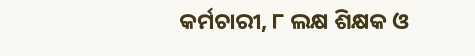କର୍ମଚାରୀ, ୮ ଲକ୍ଷ ଶିକ୍ଷକ ଓ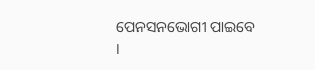ପେନସନଭୋଗୀ ପାଇବେ ।